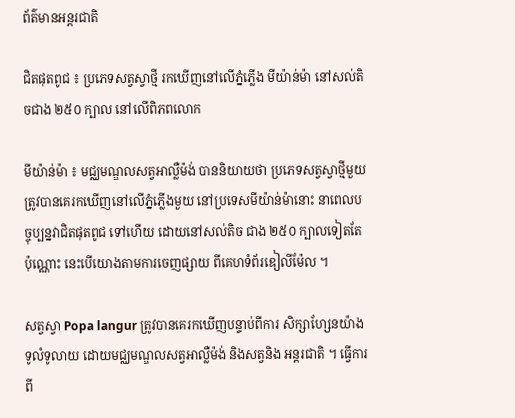ព័ត៌មានអន្តរជាតិ

ជិតផុតពូជ ៖ ប្រភេទសត្វស្វាថ្មី រកឃើញនៅលើភ្នំភ្លើង មីយ៉ាន់ម៉ា នៅសល់តិចជាង ២៥០ ក្បាល នៅលើពិភពលោក

មីយ៉ាន់ម៉ា ៖ មជ្ឈមណ្ឌលសត្វអាល្លឺម៉ង់ បាននិយាយថា ប្រភេទសត្វស្វាថ្មីមួយ ត្រូវបានគេរកឃើញនៅលើភ្នំភ្លើងមួយ នៅប្រទេសមីយ៉ាន់ម៉ានោះ នាពេលបច្ចុប្បន្នវាជិតផុតពូជ ទៅហើយ ដោយនៅសល់តិច ជាង ២៥០ ក្បាលទៀតតែប៉ុណ្ណោះ នេះបើយោងតាមការចេញផ្សាយ ពីគេហទំព័រឌៀលីម៉ែល ។

សត្វស្វា Popa langur ត្រូវបានគេរកឃើញបន្ទាប់ពីការ សិក្សាហ្សែនយ៉ាងទូលំទូលាយ ដោយមជ្ឈមណ្ឌលសត្វអាល្លឺម៉ង់ និងសត្វនិង អន្តរជាតិ ។ ធ្វើការពី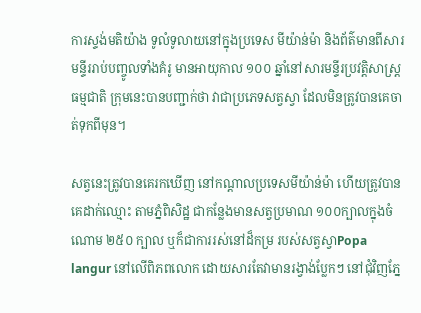ការស្ទង់មតិយ៉ាង ទូលំទូលាយនៅក្នុងប្រទេស មីយ៉ាន់ម៉ា និងព័ត៌មានពីសារមន្ទីររាប់បញ្ចូលទាំងគំរូ មានអាយុកាល ១០០ ឆ្នាំនៅសារមន្ទីរប្រវត្តិសាស្ត្រធម្មជាតិ ក្រុមនេះបានបញ្ជាក់ថា វាជាប្រភេទសត្វស្វា ដែលមិនត្រូវបានគេចាត់ទុកពីមុន។

សត្វនេះត្រូវបានគេរកឃើញ នៅកណ្តាលប្រទេសមីយ៉ាន់ម៉ា ហើយត្រូវបានគេដាក់ឈ្មោះ តាមភ្នំពិសិដ្ឋ ជាកន្លែងមានសត្វប្រមាណ ១០០ក្បាលក្នុងចំណោម ២៥០ ក្បាល ឬក៏ជាការរស់នៅដ៏កម្រ របស់សត្វស្វាPopa langur នៅលើពិភពលោក ដោយសារតែវាមានរង្វាង់ប្លែកៗ នៅជុំវិញភ្នែ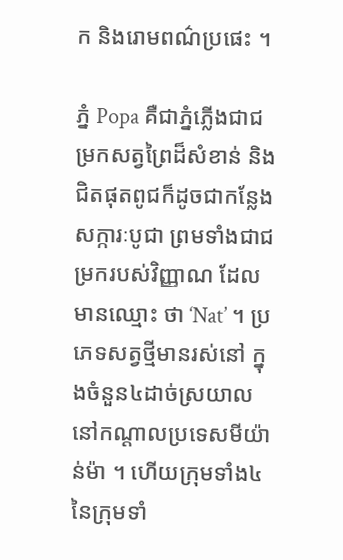ក និងរោមពណ៌ប្រផេះ ។

ភ្នំ Popa គឺជាភ្នំភ្លើងជាជម្រកសត្វព្រៃដ៏សំខាន់ និងជិតផុតពូជក៏ដូចជាកន្លែងសក្ការៈបូជា ព្រមទាំងជាជម្រករបស់វិញ្ញាណ ដែលមានឈ្មោះ ថា ‘Nat’ ។ ប្រភេទសត្វថ្មីមានរស់នៅ ក្នុងចំនួន៤ដាច់ស្រយាល នៅកណ្តាលប្រទេសមីយ៉ាន់ម៉ា ។ ហើយក្រុមទាំង៤ នៃក្រុមទាំ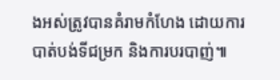ងអស់ត្រូវបានគំរាមកំហែង ដោយការបាត់បង់ទីជម្រក និងការបរបាញ់៕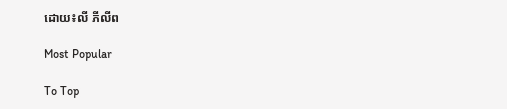ដោយ៖លី ភីលីព

Most Popular

To Top